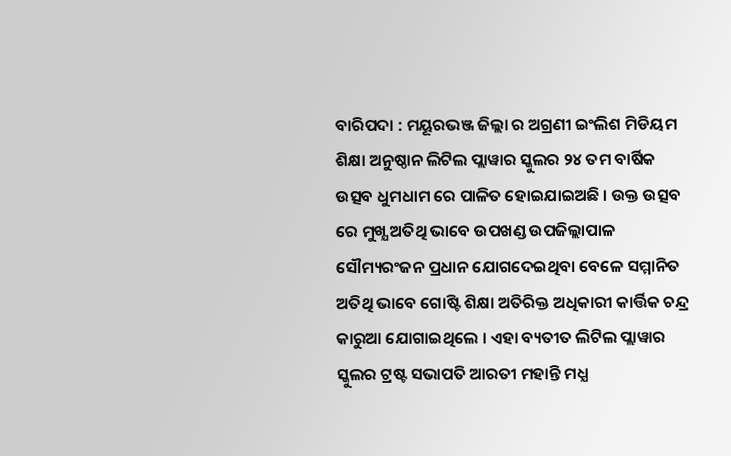ବାରିପଦା : ମୟୂରଭଞ୍ଜ ଜିଲ୍ଲା ର ଅଗ୍ରଣୀ ଇଂଲିଶ ମିଡିୟମ ଶିକ୍ଷା ଅନୁଷ୍ଠାନ ଲିଟିଲ ପ୍ଲାୱାର ସ୍କୁଲର ୨୪ ତମ ବାର୍ଷିକ ଉତ୍ସବ ଧୁମଧାମ ରେ ପାଳିତ ହୋଇଯାଇଅଛି । ଉକ୍ତ ଉତ୍ସବ ରେ ମୁଖ୍ଯ ଅତିଥି ଭାବେ ଉପଖଣ୍ଡ ଉପଜିଲ୍ଲାପାଳ ସୌମ୍ୟରଂଜନ ପ୍ରଧାନ ଯୋଗଦେଇଥିବା ବେଳେ ସମ୍ମାନିତ ଅତିଥି ଭାବେ ଗୋଷ୍ଟି ଶିକ୍ଷା ଅତିରିକ୍ତ ଅଧିକାରୀ କାର୍ତ୍ତିକ ଚନ୍ଦ୍ର କାରୁଆ ଯୋଗାଇଥିଲେ । ଏହା ବ୍ୟତୀତ ଲିଟିଲ ପ୍ଲାୱାର ସ୍କୁଲର ଟ୍ରଷ୍ଟ ସଭାପତି ଆରତୀ ମହାନ୍ତି ମଧ୍ଯ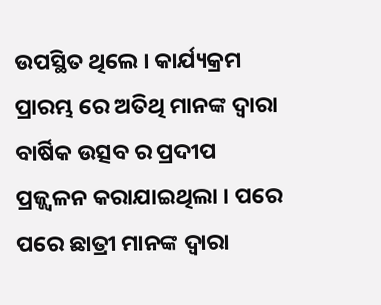ଉପସ୍ଥିତ ଥିଲେ । କାର୍ଯ୍ୟକ୍ରମ ପ୍ରାରମ୍ଭ ରେ ଅତିଥି ମାନଙ୍କ ଦ୍ବାରା ବାର୍ଷିକ ଉତ୍ସବ ର ପ୍ରଦୀପ ପ୍ରଜ୍ଜ୍ଵଳନ କରାଯାଇଥିଲା । ପରେ ପରେ ଛାତ୍ରୀ ମାନଙ୍କ ଦ୍ବାରା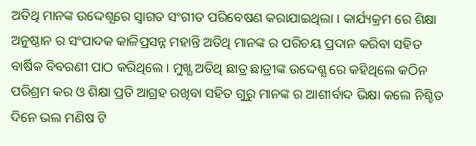ଅତିଥି ମାନଙ୍କ ଉଦ୍ଦେଶ୍ଯରେ ସ୍ବାଗତ ସଂଗୀତ ପରିବେଷଣ କରାଯାଇଥିଲା । କାର୍ଯ୍ୟକ୍ରମ ରେ ଶିକ୍ଷା ଅନୁଷ୍ଠାନ ର ସଂପାଦକ କାଳିପ୍ରସନ୍ନ ମହାନ୍ତି ଅତିଥି ମାନଙ୍କ ର ପରିଚୟ ପ୍ରଦାନ କରିବା ସହିତ ବାର୍ଷିକ ବିବରଣୀ ପାଠ କରିଥିଲେ । ମୁଖ୍ଯ ଅତିଥି ଛାତ୍ର ଛାତ୍ରୀଙ୍କ ଉଦ୍ଦେଶ୍ଯ ରେ କହିଥିଲେ କଠିନ ପରିଶ୍ରମ କର ଓ ଶିକ୍ଷା ପ୍ରତି ଆଗ୍ରହ ରଖିବା ସହିତ ଗୁରୁ ମାନଙ୍କ ର ଆଶୀର୍ବାଦ ଭିକ୍ଷା କଲେ ନିଶ୍ଚିତ ଦିନେ ଭଲ ମଣିଷ ଟି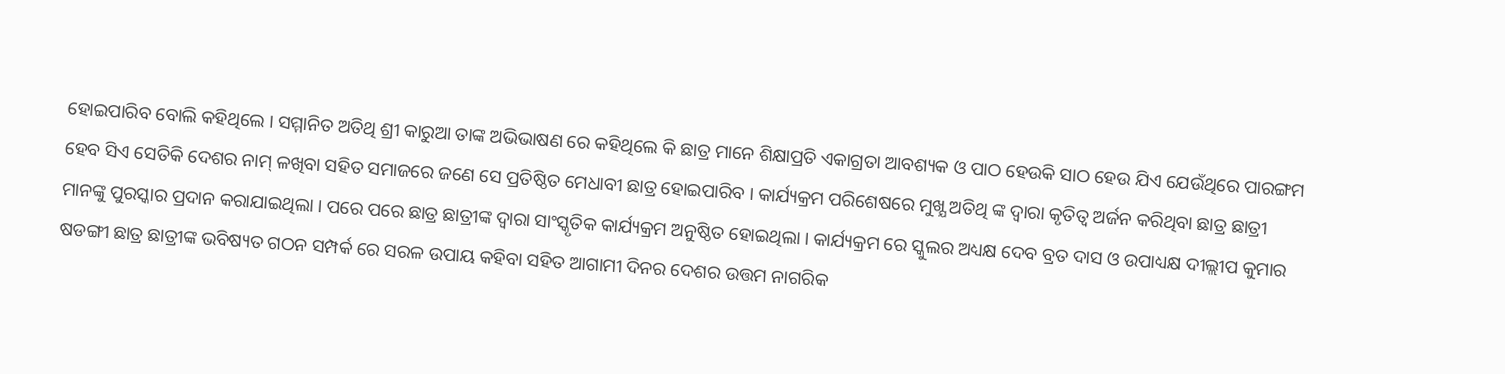ହୋଇପାରିବ ବୋଲି କହିଥିଲେ । ସମ୍ମାନିତ ଅତିଥି ଶ୍ରୀ କାରୁଆ ତାଙ୍କ ଅଭିଭାଷଣ ରେ କହିଥିଲେ କି ଛାତ୍ର ମାନେ ଶିକ୍ଷାପ୍ରତି ଏକାଗ୍ରତା ଆବଶ୍ୟକ ଓ ପାଠ ହେଉକି ସାଠ ହେଉ ଯିଏ ଯେଉଁଥିରେ ପାରଙ୍ଗମ ହେବ ସିଏ ସେତିକି ଦେଶର ନାମ୍ ଳଖିବା ସହିତ ସମାଜରେ ଜଣେ ସେ ପ୍ରତିଷ୍ଠିତ ମେଧାବୀ ଛାତ୍ର ହୋଇପାରିବ । କାର୍ଯ୍ୟକ୍ରମ ପରିଶେଷରେ ମୁଖ୍ଯ ଅତିଥି ଙ୍କ ଦ୍ବାରା କୃତିତ୍ବ ଅର୍ଜନ କରିଥିବା ଛାତ୍ର ଛାତ୍ରୀ ମାନଙ୍କୁ ପୁରସ୍କାର ପ୍ରଦାନ କରାଯାଇଥିଲା । ପରେ ପରେ ଛାତ୍ର ଛାତ୍ରୀଙ୍କ ଦ୍ବାରା ସାଂସ୍କୃତିକ କାର୍ଯ୍ୟକ୍ରମ ଅନୁଷ୍ଠିତ ହୋଇଥିଲା । କାର୍ଯ୍ୟକ୍ରମ ରେ ସ୍କୁଲର ଅଧ୍ୟକ୍ଷ ଦେବ ବ୍ରତ ଦାସ ଓ ଉପାଧ୍ୟକ୍ଷ ଦୀଲ୍ଲୀପ କୁମାର ଷଡଙ୍ଗୀ ଛାତ୍ର ଛାତ୍ରୀଙ୍କ ଭବିଷ୍ୟତ ଗଠନ ସମ୍ପର୍କ ରେ ସରଳ ଉପାୟ କହିବା ସହିତ ଆଗାମୀ ଦିନର ଦେଶର ଉତ୍ତମ ନାଗରିକ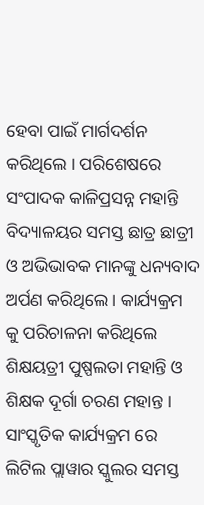ହେବା ପାଇଁ ମାର୍ଗଦର୍ଶନ କରିଥିଲେ । ପରିଶେଷରେ ସଂପାଦକ କାଳିପ୍ରସନ୍ନ ମହାନ୍ତି ବିଦ୍ୟାଳୟର ସମସ୍ତ ଛାତ୍ର ଛାତ୍ରୀ ଓ ଅଭିଭାବକ ମାନଙ୍କୁ ଧନ୍ୟବାଦ ଅର୍ପଣ କରିଥିଲେ । କାର୍ଯ୍ୟକ୍ରମ କୁ ପରିଚାଳନା କରିଥିଲେ ଶିକ୍ଷୟତ୍ରୀ ପୁଷ୍ପଲତା ମହାନ୍ତି ଓ ଶିକ୍ଷକ ଦୂର୍ଗା ଚରଣ ମହାନ୍ତ । ସାଂସ୍କୃତିକ କାର୍ଯ୍ୟକ୍ରମ ରେ ଲିଟିଲ ପ୍ଲାୱାର ସ୍କୁଲର ସମସ୍ତ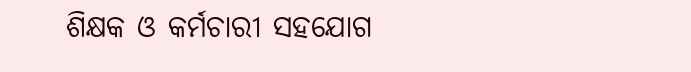ଶିକ୍ଷକ ଓ କର୍ମଚାରୀ ସହଯୋଗ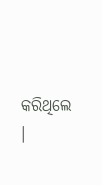କରିଥିଲେ ।